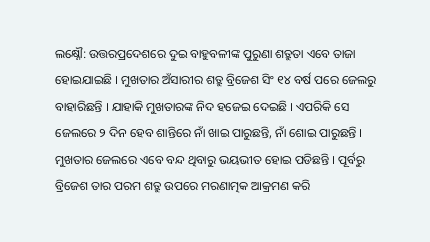ଲକ୍ଷ୍ନୌ: ଉତ୍ତରପ୍ରଦେଶରେ ଦୁଇ ବାହୁବଳୀଙ୍କ ପୁରୁଣା ଶତ୍ରୁତା ଏବେ ତାଜା ହୋଇଯାଇଛି । ମୁଖତାର ଅଁସାରୀର ଶତ୍ରୁ ବ୍ରିଜେଶ ସିଂ ୧୪ ବର୍ଷ ପରେ ଜେଲରୁ ବାହାରିଛନ୍ତି । ଯାହାକି ମୁଖତାରଙ୍କ ନିଦ ହଜେଇ ଦେଇଛି । ଏପରିକି ସେ ଜେଲରେ ୨ ଦିନ ହେବ ଶାନ୍ତିରେ ନାଁ ଖାଇ ପାରୁଛନ୍ତି, ନାଁ ଶୋଇ ପାରୁଛନ୍ତି । ମୁଖତାର ଜେଲରେ ଏବେ ବନ୍ଦ ଥିବାରୁ ଭୟଭୀତ ହୋଇ ପଡିଛନ୍ତି । ପୂର୍ବରୁ ବ୍ରିଜେଶ ତାର ପରମ ଶତ୍ରୁ ଉପରେ ମରଣାତ୍ମକ ଆକ୍ରମଣ କରି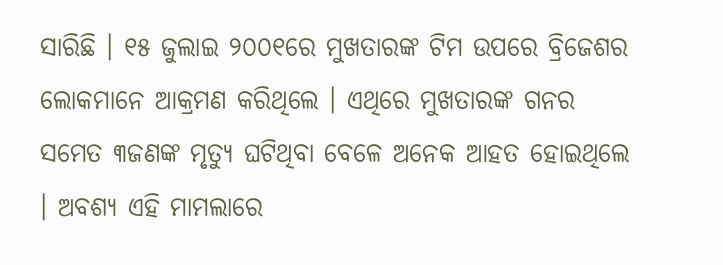ସାରିଛି । ୧୫ ଜୁଲାଇ ୨୦୦୧ରେ ମୁଖତାରଙ୍କ ଟିମ ଉପରେ ବ୍ରିଜେଶର ଲୋକମାନେ ଆକ୍ରମଣ କରିଥିଲେ । ଏଥିରେ ମୁଖତାରଙ୍କ ଗନର ସମେତ ୩ଜଣଙ୍କ ମୃତ୍ୟୁ ଘଟିଥିବା ବେଳେ ଅନେକ ଆହତ ହୋଇଥିଲେ । ଅବଶ୍ୟ ଏହି ମାମଲାରେ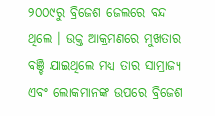୨୦୦୯ରୁ ବ୍ରିଜେଶ ଜେଲରେ ବନ୍ଦ ଥିଲେ । ଉକ୍ତ ଆକ୍ରମଣରେ ମୁଖତାର ବଞ୍ଚି ଯାଇଥିଲେ ମଧ୍ୟ ତାର ସାମ୍ରାଜ୍ୟ ଏବଂ ଲୋକମାନଙ୍କ ଉପରେ ବ୍ରିଜେଶ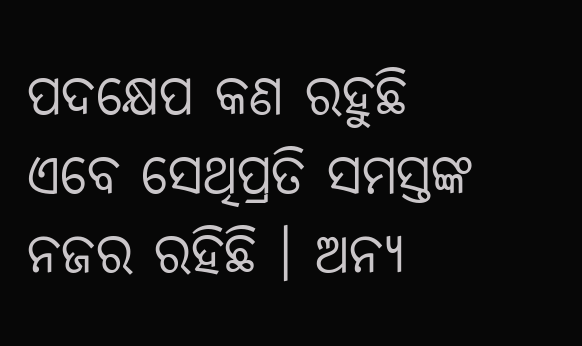ପଦକ୍ଷେପ କଣ ରହୁଛି ଏବେ ସେଥିପ୍ରତି ସମସ୍ତଙ୍କ ନଜର ରହିଛି । ଅନ୍ୟ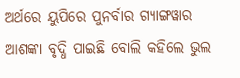ଅର୍ଥରେ ୟୁପିରେ ପୁନର୍ବାର ଗ୍ୟାଙ୍ଗୱାର ଆଶଙ୍କା ବୃଦ୍ଧି ପାଇଛି ବୋଲି କହିଲେ ଭୁଲ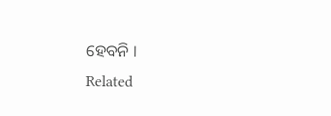ହେବନି ।
Related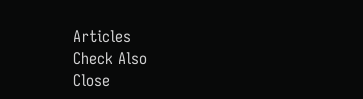Articles
Check Also
Close